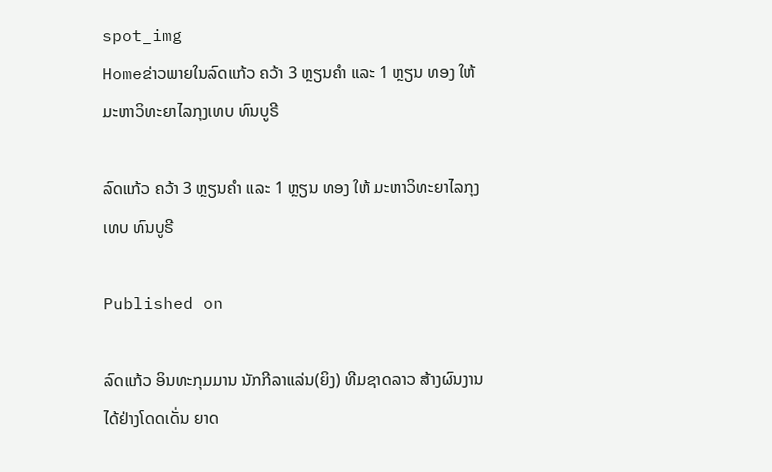spot_img
Homeຂ່າວພາຍໃນລົດແກ້ວ ຄວ້າ 3 ຫຼຽນຄໍາ ແລະ 1 ຫຼຽນ ທອງ ໃຫ້ ມະຫາວິທະຍາໄລກຸງເທບ ທົນບູຣີ

ລົດແກ້ວ ຄວ້າ 3 ຫຼຽນຄໍາ ແລະ 1 ຫຼຽນ ທອງ ໃຫ້ ມະຫາວິທະຍາໄລກຸງເທບ ທົນບູຣີ

Published on

ລົດແກ້ວ ອິນທະກຸມມານ ນັກກີລາແລ່ນ(ຍິງ) ທີມຊາດລາວ ສ້າງຜົນງານໄດ້ຢ່າງໂດດເດັ່ນ ຍາດ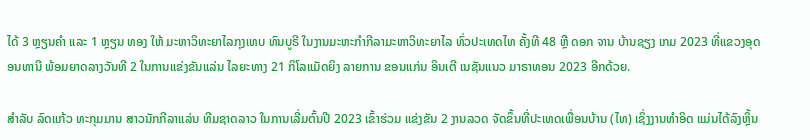ໄດ້ 3 ຫຼຽນຄໍາ ແລະ 1 ຫຼຽນ ທອງ ໃຫ້ ມະຫາວິທະຍາໄລກຸງເທບ ທົນບູຣີ ໃນງານມະຫະກໍາກີລາມະຫາວິທະຍາໄລ ທົ່ວປະເທດໄທ ຄັ້ງທີ 48 ຫຼື ດອກ ຈານ ບ້ານຊຽງ ເກມ 2023 ທີ່ແຂວງອຸດອນທານີ ພ້ອມຍາດລາງວັນທີ 2 ໃນການແຂ່ງຂັນແລ່ນ ໄລຍະທາງ 21 ກິໂລແມັດຍິງ ລາຍການ ຂອນແກ່ນ ອິນເຕີ ເນຊັນແນວ ມາຣາທອນ 2023 ອີກດ້ວຍ.

ສໍາລັບ ລົດແກ້ວ ທະກຸມມານ ສາວນັກກີລາແລ່ນ ທີມຊາດລາວ ໃນການເລີ່ມຕົ້ນປີ 2023 ເຂົ້າຮ່ວມ ແຂ່ງຂັນ 2 ງານລວດ ຈັດຂຶ້ນທີ່ປະເທດເພື່ອນບ້ານ (ໄທ) ເຊິ່ງງານທໍາອິດ ແມ່ນໄດ້ລົງຫຼິ້ນ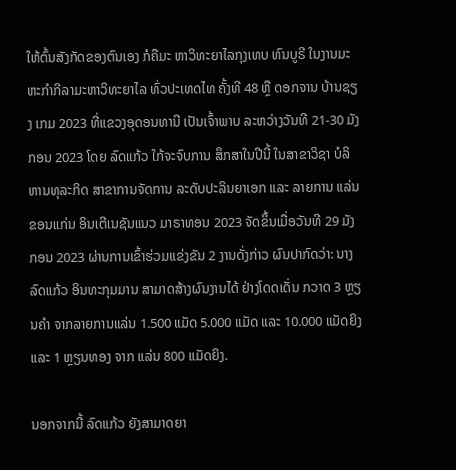ໃຫ້ຕົ້ນສັງກັດຂອງຕົນເອງ ກໍຄືມະ ຫາວິທະຍາໄລກຸງເທບ ທົນບູຣີ ໃນງານມະຫະກໍາກີລາມະຫາວິທະຍາໄລ ທົ່ວປະເທດໄທ ຄັ້ງທີ 48 ຫຼື ດອກຈານ ບ້ານຊຽງ ເກມ 2023 ທີ່ແຂວງອຸດອນທານີ ເປັນເຈົ້າພາບ ລະຫວ່າງວັນທີ 21-30 ມັງກອນ 2023 ໂດຍ ລົດແກ້ວ ໃກ້ຈະຈົບການ ສຶກສາໃນປີນີ້ ໃນສາຂາວິຊາ ບໍລິຫານທຸລະກິດ ສາຂາການຈັດການ ລະດັບປະລິນຍາເອກ ແລະ ລາຍການ ແລ່ນ ຂອນແກ່ນ ອິນເຕີເນຊັນແນວ ມາຣາທອນ 2023 ຈັດຂຶ້ນເມື່ອວັນທີ 29 ມັງກອນ 2023 ຜ່ານການເຂົ້າຮ່ວມແຂ່ງຂັນ 2 ງານດັ່ງກ່າວ ຜົນປາກົດວ່າ: ນາງ ລົດແກ້ວ ອິນທະກຸມມານ ສາມາດສ້າງຜົນງານໄດ້ ຢ່າງໂດດເດັ່ນ ກວາດ 3 ຫຼຽນຄໍາ ຈາກລາຍການແລ່ນ 1.500 ແມັດ 5.000 ແມັດ ແລະ 10.000 ແມັດຍິງ ແລະ 1 ຫຼຽນທອງ ຈາກ ແລ່ນ 800 ແມັດຍິງ.

ນອກຈາກນີ້ ລົດແກ້ວ ຍັງສາມາດຍາ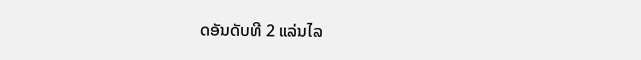ດອັນດັບທີ 2 ແລ່ນໄລ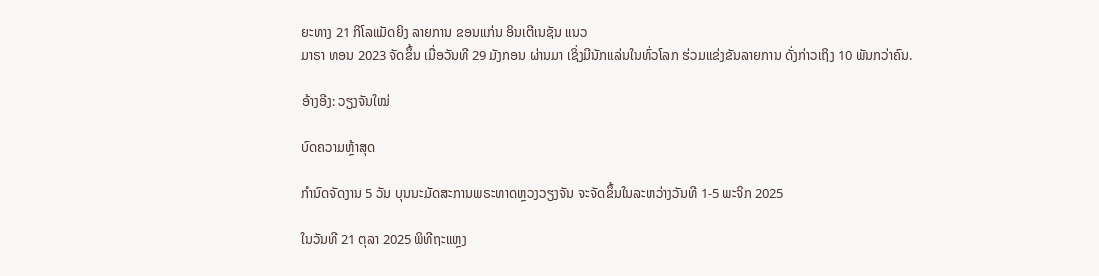ຍະທາງ 21 ກິໂລແມັດຍິງ ລາຍການ ຂອນແກ່ນ ອິນເຕີເນຊັນ ແນວ
ມາຣາ ທອນ 2023 ຈັດຂຶ້ນ ເມື່ອວັນທີ 29 ມັງກອນ ຜ່ານມາ ເຊິ່ງມີນັກແລ່ນໃນທົ່ວໂລກ ຮ່ວມແຂ່ງຂັນລາຍການ ດັ່ງກ່າວເຖິງ 10 ພັນກວ່າຄົນ.

ອ້າງອີງ: ວຽງຈັນໃໝ່

ບົດຄວາມຫຼ້າສຸດ

ກຳນົດຈັດງານ 5 ວັນ ບຸນນະມັດສະການພຣະທາດຫຼວງວຽງຈັນ ຈະຈັດຂຶ້ນໃນລະຫວ່າງວັນທີ 1-5 ພະຈິກ 2025

ໃນວັນທີ 21 ຕຸລາ 2025 ພິທີຖະແຫຼງ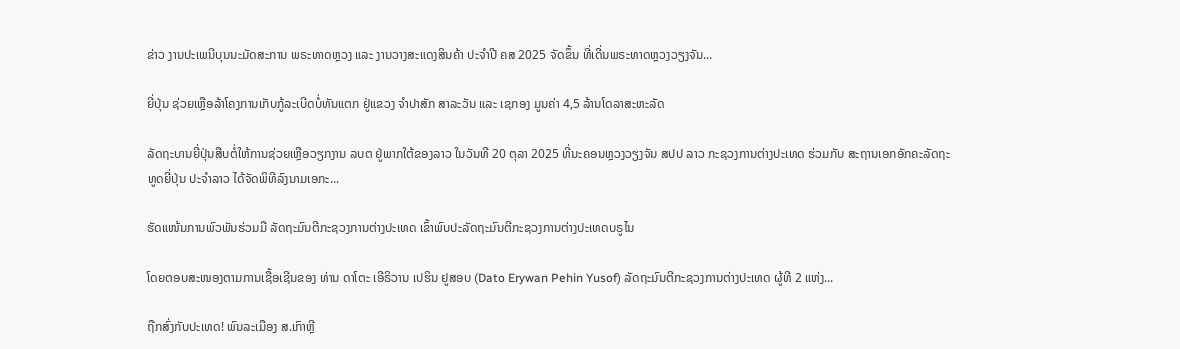ຂ່າວ ງານປະເພນີບຸນນະມັດສະການ ພຣະທາດຫຼວງ ແລະ ງານວາງສະແດງສິນຄ້າ ປະຈຳປີ ຄສ 2025 ຈັດຂຶ້ນ ທີ່ເດີ່ນພຣະທາດຫຼວງວຽງຈັນ...

ຍີ່ປຸ່ນ ຊ່ວຍເຫຼືອລ້າໂຄງການເກັບກູ້ລະເບີດບໍ່ທັນແຕກ ຢູ່ແຂວງ ຈຳປາສັກ ສາລະວັນ ແລະ ເຊກອງ ມູນຄ່າ 4,5 ລ້ານໂດລາສະຫະລັດ

ລັດຖະບານຍີ່ປຸ່ນສືບຕໍ່ໃຫ້ການຊ່ວຍເຫຼືອວຽກງານ ລບຕ ຢູ່ພາກໃຕ້ຂອງລາວ ໃນວັນທີ 20 ຕຸລາ 2025 ທີ່ນະຄອນຫຼວງວຽງຈັນ ສປປ ລາວ ກະຊວງການຕ່າງປະເທດ ຮ່ວມກັບ ສະຖານເອກອັກຄະລັດຖະທູດຍີ່ປຸ່ນ ປະຈໍາລາວ ໄດ້ຈັດພິທີລົງນາມເອກະ...

ຮັດແໜ້ນການພົວພັນຮ່ວມມື ລັດຖະມົນຕີກະຊວງການຕ່າງປະເທດ ເຂົ້າພົບປະລັດຖະມົນຕີກະຊວງການຕ່າງປະເທດບຣູໄນ

ໂດຍຕອບສະໜອງຕາມການເຊື້ອເຊີນຂອງ ທ່ານ ດາໂຕະ ເອີຣິວານ ເປຮິນ ຢູສອບ (Dato Erywan Pehin Yusof) ລັດຖະມົນຕີກະຊວງການຕ່າງປະເທດ ຜູ້ທີ 2 ແຫ່ງ...

ຖືກສົ່ງກັບປະເທດ! ພົນລະເມືອງ ສ.ເກົາຫຼີ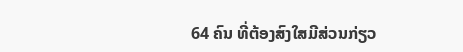64 ຄົນ ທີ່ຕ້ອງສົງໃສມີສ່ວນກ່ຽວ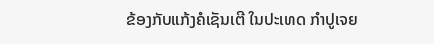ຂ້ອງກັບແກ້ງຄໍເຊັນເຕີ ໃນປະເທດ ກຳປູເຈຍ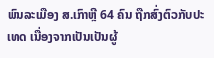ພົນລະເມືອງ ສ.ເກົາຫຼີ 64 ຄົນ ຖືກສົ່ງຕົວກັບປະເທດ ເນື່ອງຈາກເປັນເປັນຜູ້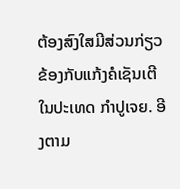ຕ້ອງສົງໃສມີສ່ວນກ່ຽວຂ້ອງກັບແກ້ງຄໍເຊັນເຕີໃນປະເທດ ກຳປູເຈຍ. ອີງຕາມ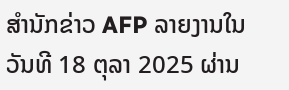ສຳນັກຂ່າວ AFP ລາຍງານໃນວັນທີ 18 ຕຸລາ 2025 ຜ່ານ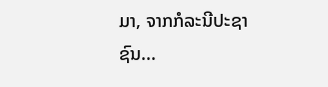ມາ, ຈາກກໍລະນີປະຊາຊົນ...